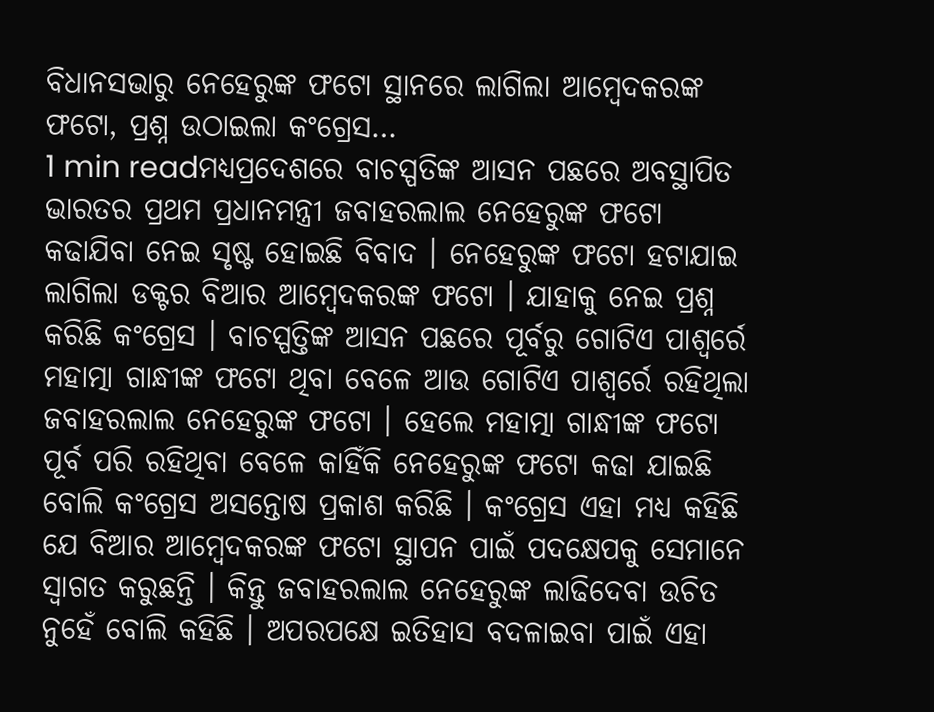ବିଧାନସଭାରୁ ନେହେରୁଙ୍କ ଫଟୋ ସ୍ଥାନରେ ଲାଗିଲା ଆମ୍ବେଦକରଙ୍କ ଫଟୋ, ପ୍ରଶ୍ନ ଉଠାଇଲା କଂଗ୍ରେସ…
1 min readମଧ୍ୟପ୍ରଦେଶରେ ବାଚସ୍ପତିଙ୍କ ଆସନ ପଛରେ ଅବସ୍ଥାପିତ ଭାରତର ପ୍ରଥମ ପ୍ରଧାନମନ୍ତ୍ରୀ ଜବାହରଲାଲ ନେହେରୁଙ୍କ ଫଟୋ କଢାଯିବା ନେଇ ସୃଷ୍ଟ ହୋଇଛି ବିବାଦ । ନେହେରୁଙ୍କ ଫଟୋ ହଟାଯାଇ ଲାଗିଲା ଡକ୍ଟର ବିଆର ଆମ୍ବେଦକରଙ୍କ ଫଟୋ । ଯାହାକୁ ନେଇ ପ୍ରଶ୍ନ କରିଛି କଂଗ୍ରେସ । ବାଚସ୍ପତ୍ତିଙ୍କ ଆସନ ପଛରେ ପୂର୍ବରୁ ଗୋଟିଏ ପାଶ୍ୱର୍ରେ ମହାତ୍ମା ଗାନ୍ଧୀଙ୍କ ଫଟୋ ଥିବା ବେଳେ ଆଉ ଗୋଟିଏ ପାଶ୍ୱର୍ରେ ରହିଥିଲା ଜବାହରଲାଲ ନେହେରୁଙ୍କ ଫଟୋ । ହେଲେ ମହାତ୍ମା ଗାନ୍ଧୀଙ୍କ ଫଟୋ ପୂର୍ବ ପରି ରହିଥିବା ବେଳେ କାହିଁକି ନେହେରୁଙ୍କ ଫଟୋ କଢା ଯାଇଛି ବୋଲି କଂଗ୍ରେସ ଅସନ୍ତୋଷ ପ୍ରକାଶ କରିଛି । କଂଗ୍ରେସ ଏହା ମଧ୍ୟ କହିଛି ଯେ ବିଆର ଆମ୍ବେଦକରଙ୍କ ଫଟୋ ସ୍ଥାପନ ପାଇଁ ପଦକ୍ଷେପକୁ ସେମାନେ ସ୍ୱାଗତ କରୁଛନ୍ତି । କିନ୍ତୁ ଜବାହରଲାଲ ନେହେରୁଙ୍କ ଲାଢିଦେବା ଉଚିତ ନୁହେଁ ବୋଲି କହିଛି । ଅପରପକ୍ଷେ ଇତିହାସ ବଦଳାଇବା ପାଇଁ ଏହା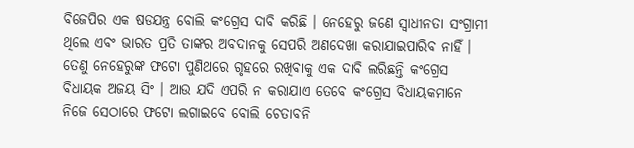ବିଜେପିର ଏକ ଷଡଯନ୍ତ୍ର ବୋଲି କଂଗ୍ରେସ ଦାବି କରିଛି । ନେହେରୁ ଜଣେ ସ୍ୱାଧୀନତା ସଂଗ୍ରାମୀ ଥିଲେ ଏବଂ ଭାରତ ପ୍ରତି ତାଙ୍କର ଅବଦାନକୁ ସେପରି ଅଣଦେଖା କରାଯାଇପାରିବ ନାହିଁ । ତେଣୁ ନେହେରୁଙ୍କ ଫଟୋ ପୁଣିଥରେ ଗୃହରେ ରଖିବାକୁ ଏକ ଦାବି ଲରିଛନ୍ତି କଂଗ୍ରେସ ବିଧାୟକ ଅଜୟ ସିଂ । ଆଉ ଯଦି ଏପରି ନ କରାଯାଏ ତେବେ କଂଗ୍ରେସ ବିଧାୟକମାନେ ନିଜେ ସେଠାରେ ଫଟୋ ଲଗାଇବେ ବୋଲି ଚେତାବନି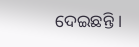ଦେଇଛନ୍ତି ।